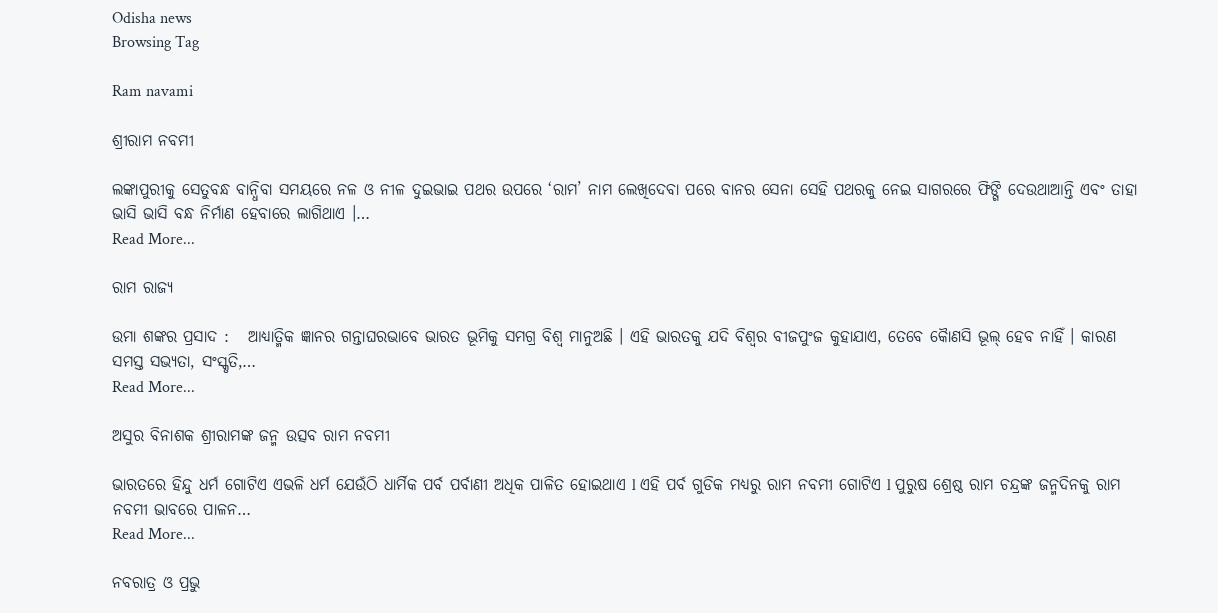Odisha news
Browsing Tag

Ram navami

ଶ୍ରୀରାମ ନବମୀ

ଲଙ୍କାପୁରୀକୁ ସେତୁବନ୍ଧ ବାନ୍ଧିବା ସମୟରେ ନଳ ଓ ନୀଳ ଦୁଇଭାଇ ପଥର ଉପରେ ‘ରାମ’ ନାମ ଲେଖିଦେବା ପରେ ବାନର ସେନା ସେହି ପଥରକୁ ନେଇ ସାଗରରେ ଫିଙ୍ଗି ଦେଉଥାଆନ୍ତି ଏବଂ ତାହା ଭାସି ଭାସି ବନ୍ଧ ନିର୍ମାଣ ହେବାରେ ଲାଗିଥାଏ ।…
Read More...

ରାମ ରାଜ୍ୟ

ଉମା ଶଙ୍କର ପ୍ରସାଦ :   ଆଧ୍ୟାତ୍ମିକ ଜ୍ଞାନର ଗନ୍ତାଘରଭାବେ ଭାରତ ଭୂମିକୁ ସମଗ୍ର ବିଶ୍ୱ ମାନୁଅଛି । ଏହି ଭାରତକୁ ଯଦି ବିଶ୍ୱର ବୀଜପୁଂଜ କୁହାଯାଏ, ତେବେ କୈାଣସି ଭୂଲ୍ ହେବ ନାହିଁ । କାରଣ ସମସ୍ତ ସଭ୍ୟତା, ସଂସ୍କୃତି,…
Read More...

ଅସୁର ବିନାଶକ ଶ୍ରୀରାମଙ୍କ ଜନ୍ମ ଉତ୍ସବ ରାମ ନବମୀ

ଭାରତରେ ହିନ୍ଦୁ ଧର୍ମ ଗୋଟିଏ ଏଭଳି ଧର୍ମ ଯେଉଁଠି ଧାର୍ମିକ ପର୍ବ ପର୍ବାଣୀ ଅଧିକ ପାଳିତ ହୋଇଥାଏ l ଏହି ପର୍ବ ଗୁଡିକ ମଧ୍ୟରୁ ରାମ ନବମୀ ଗୋଟିଏ l ପୁରୁଷ ଶ୍ରେଷ୍ଠ ରାମ ଚନ୍ଦ୍ରଙ୍କ ଜନ୍ମଦିନକୁ ରାମ ନବମୀ ଭାବରେ ପାଳନ…
Read More...

ନବରାତ୍ର ଓ ପ୍ରଭୁ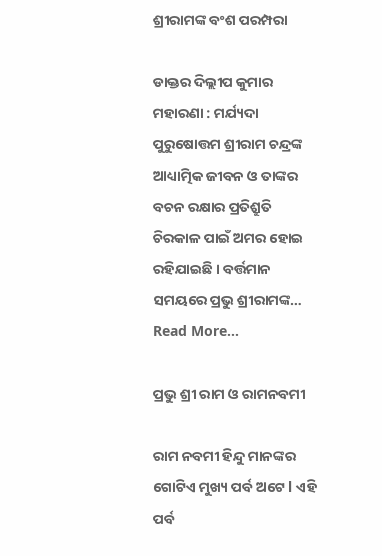ଶ୍ରୀରାମଙ୍କ ବଂଶ ପରମ୍ପରା

ଡାକ୍ତର ଦିଲ୍ଲୀପ କୁମାର ମହାରଣା : ମର୍ଯ୍ୟଦା ପୁରୁଷୋତ୍ତମ ଶ୍ରୀରାମ ଚନ୍ଦ୍ରଙ୍କ ଆଧ୍ୟାତ୍ମିକ ଜୀବନ ଓ ତାଙ୍କର ବଚନ ରକ୍ଷାର ପ୍ରତିଶ୍ରୁତି ଚିରକାଳ ପାଇଁ ଅମର ହୋଇ ରହିଯାଇଛି । ବର୍ତ୍ତମାନ ସମୟରେ ପ୍ରଭୁ ଶ୍ରୀରାମଙ୍କ…
Read More...

ପ୍ରଭୁ ଶ୍ରୀ ରାମ ଓ ରାମନବମୀ

ରାମ ନବମୀ ହିନ୍ଦୁ ମାନଙ୍କର ଗୋଟିଏ ମୁଖ୍ୟ ପର୍ବ ଅଟେ l ଏହି ପର୍ବ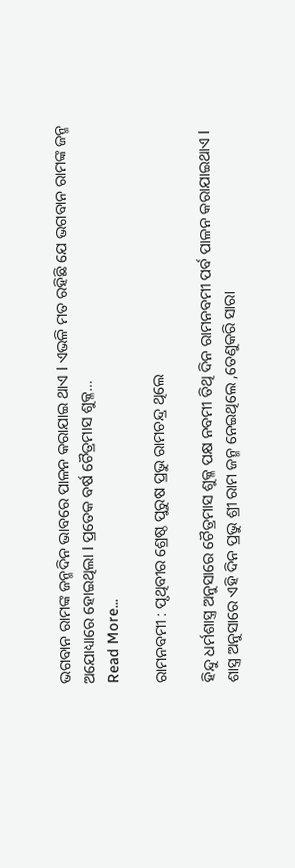ଭଗବାନ ରାମଙ୍କ ଜନ୍ମଦିନ ଭାବରେ ପାଳନ କରାଯାଇ ଥାଏ l ଏଭଳି ମତ ରହିଛି ଯେ ଭଗବାନ ରାମଙ୍କ ଜନ୍ମ ଅଯୋଧ୍ୟାରେ ହୋଇଥିଲା l ପ୍ରତେକ ବର୍ଷ ଚୈତ୍ରମାସ ଶୁକ୍ଳ…
Read More...

ରାମନବମୀ : ପୃଥିବୀର ଶ୍ରେଷ୍ଠ ପୁରୁଷ ପ୍ରଭୁ ରାମଚନ୍ଦ୍ର ଥିଲେ

ହିନ୍ଦୁ ଧର୍ମଶାସ୍ତ୍ର ଅନୁସାରେ ଚୈତ୍ରମାସ ଶୁକ୍ଳ ପକ୍ଷ ନବମୀ ତିଥି ଦିନ ରାମନବମୀ ପର୍ବ ପାଳନ କରାଯାଇଥାଏ l ଶାସ୍ତ୍ର ଅନୁସାରେ ଏହି ଦିନ ପ୍ରଭୁ ଶ୍ରୀ ରାମ ଜନ୍ମ ନେଇଥିଲେ ,ତେଣୁକରି ସାରା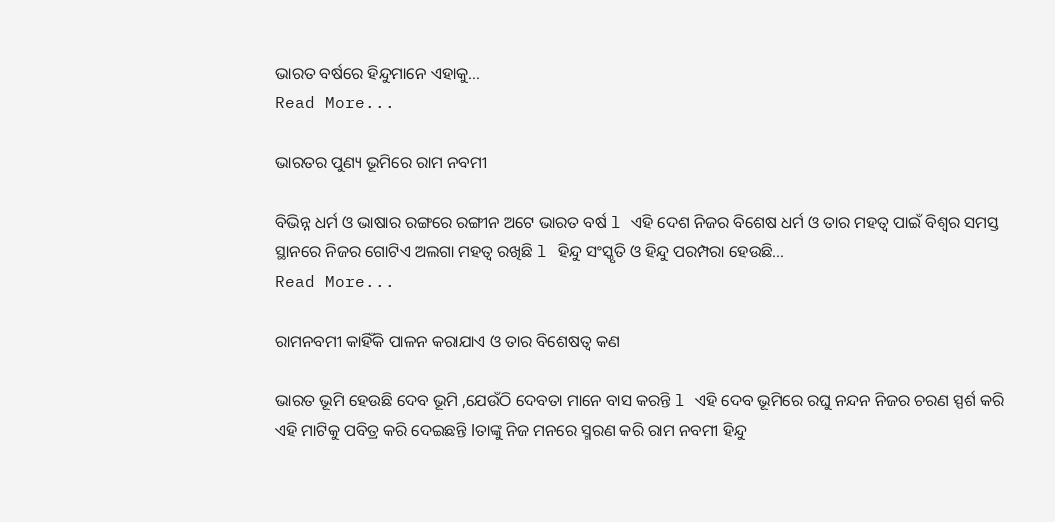ଭାରତ ବର୍ଷରେ ହିନ୍ଦୁମାନେ ଏହାକୁ…
Read More...

ଭାରତର ପୁଣ୍ୟ ଭୂମିରେ ରାମ ନବମୀ

ବିଭିନ୍ନ ଧର୍ମ ଓ ଭାଷାର ରଙ୍ଗରେ ରଙ୍ଗୀନ ଅଟେ ଭାରତ ବର୍ଷ l ଏହି ଦେଶ ନିଜର ବିଶେଷ ଧର୍ମ ଓ ତାର ମହତ୍ୱ ପାଇଁ ବିଶ୍ୱର ସମସ୍ତ ସ୍ଥାନରେ ନିଜର ଗୋଟିଏ ଅଲଗା ମହତ୍ୱ ରଖିଛି l ହିନ୍ଦୁ ସଂସ୍କୃତି ଓ ହିନ୍ଦୁ ପରମ୍ପରା ହେଉଛି…
Read More...

ରାମନବମୀ କାହିଁକି ପାଳନ କରାଯାଏ ଓ ତାର ବିଶେଷତ୍ୱ କଣ

ଭାରତ ଭୂମି ହେଉଛି ଦେବ ଭୂମି ,ଯେଉଁଠି ଦେବତା ମାନେ ବାସ କରନ୍ତି l ଏହି ଦେବ ଭୂମିରେ ରଘୁ ନନ୍ଦନ ନିଜର ଚରଣ ସ୍ପର୍ଶ କରି ଏହି ମାଟିକୁ ପବିତ୍ର କରି ଦେଇଛନ୍ତି lତାଙ୍କୁ ନିଜ ମନରେ ସ୍ମରଣ କରି ରାମ ନବମୀ ହିନ୍ଦୁ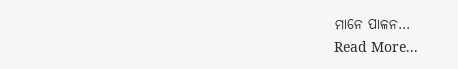ମାନେ ପାଳନ…
Read More...